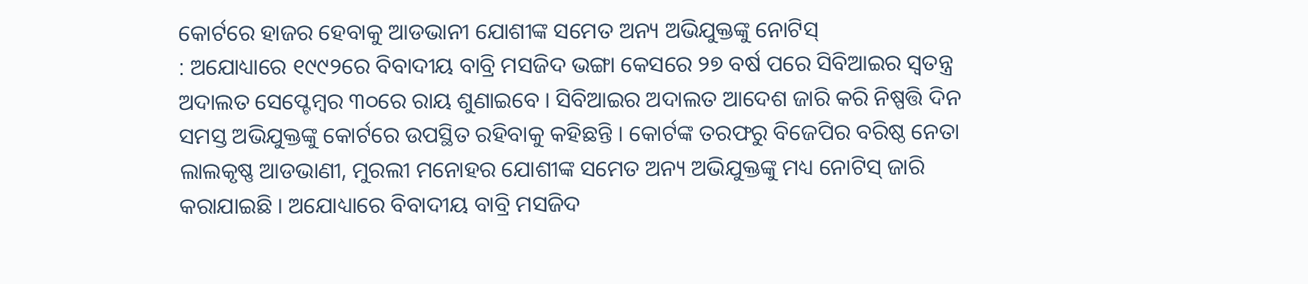କୋର୍ଟରେ ହାଜର ହେବାକୁ ଆଡଭାନୀ ଯୋଶୀଙ୍କ ସମେତ ଅନ୍ୟ ଅଭିଯୁକ୍ତଙ୍କୁ ନୋଟିସ୍
: ଅଯୋଧ୍ୟାରେ ୧୯୯୨ରେ ବିବାଦୀୟ ବାବ୍ରି ମସଜିଦ ଭଙ୍ଗା କେସରେ ୨୭ ବର୍ଷ ପରେ ସିବିଆଇର ସ୍ୱତନ୍ତ୍ର ଅଦାଲତ ସେପ୍ଟେମ୍ବର ୩୦ରେ ରାୟ ଶୁଣାଇବେ । ସିବିଆଇର ଅଦାଲତ ଆଦେଶ ଜାରି କରି ନିଷ୍ପତ୍ତି ଦିନ ସମସ୍ତ ଅଭିଯୁକ୍ତଙ୍କୁ କୋର୍ଟରେ ଉପସ୍ଥିତ ରହିବାକୁ କହିଛନ୍ତି । କୋର୍ଟଙ୍କ ତରଫରୁ ବିଜେପିର ବରିଷ୍ଠ ନେତା ଲାଲକୃଷ୍ଣ ଆଡଭାଣୀ, ମୁରଲୀ ମନୋହର ଯୋଶୀଙ୍କ ସମେତ ଅନ୍ୟ ଅଭିଯୁକ୍ତଙ୍କୁ ମଧ୍ୟ ନୋଟିସ୍ ଜାରି କରାଯାଇଛି । ଅଯୋଧ୍ୟାରେ ବିବାଦୀୟ ବାବ୍ରି ମସଜିଦ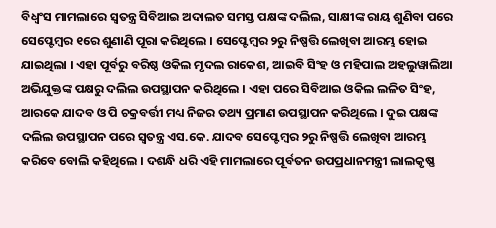ବିଧ୍ୱଂସ ମାମଲାରେ ସ୍ୱତନ୍ତ୍ର ସିବିଆଇ ଅଦାଲତ ସମସ୍ତ ପକ୍ଷଙ୍କ ଦଲିଲ, ସାକ୍ଷୀଙ୍କ ରାୟ ଶୁଣିବା ପରେ ସେପ୍ଟେମ୍ବର ୧ରେ ଶୁଣାଣି ପୂରା କରିଥିଲେ । ସେପ୍ଟେମ୍ବର ୨ରୁ ନିଷ୍ପତ୍ତି ଲେଖିବା ଆରମ୍ଭ ହୋଇ ଯାଇଥିଲା । ଏହା ପୂର୍ବରୁ ବରିଷ୍ଠ ଓକିଲ ମୃଦଲ ରାକେଶ, ଆଇବି ସିଂହ ଓ ମହିପାଲ ଅହଲୁୱାଲିଆ ଅଭିଯୁକ୍ତଙ୍କ ପକ୍ଷରୁ ଦଲିଲ ଉପସ୍ଥାପନ କରିଥିଲେ । ଏହା ପରେ ସିବିଆଇ ଓକିଲ ଲଳିତ ସିଂହ, ଆରକେ ଯାଦବ ଓ ପି ଚକ୍ରବର୍ତ୍ତୀ ମଧ୍ୟ ନିଜର ତଥ୍ୟ ପ୍ରମାଣ ଉପସ୍ଥାପନ କରିଥିଲେ । ଦୁଇ ପକ୍ଷଙ୍କ ଦଲିଲ ଉପସ୍ଥାପନ ପରେ ସ୍ୱତନ୍ତ୍ର ଏସ.କେ. ଯାଦବ ସେପ୍ଟେମ୍ବର ୨ରୁ ନିଷ୍ପତ୍ତି ଲେଖିବା ଆରମ୍ଭ କରିବେ ବୋଲି କହିଥିଲେ । ଦଶନ୍ଧି ଧରି ଏହି ମାମଲାରେ ପୂର୍ବତନ ଉପପ୍ରଧାନମନ୍ତ୍ରୀ ଲାଲକୃଷ୍ଣ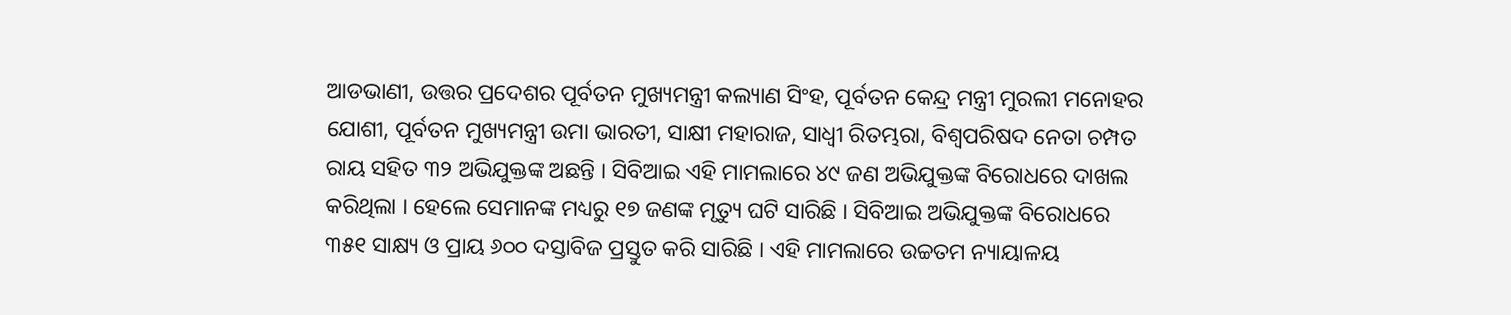ଆଡଭାଣୀ, ଉତ୍ତର ପ୍ରଦେଶର ପୂର୍ବତନ ମୁଖ୍ୟମନ୍ତ୍ରୀ କଲ୍ୟାଣ ସିଂହ, ପୂର୍ବତନ କେନ୍ଦ୍ର ମନ୍ତ୍ରୀ ମୁରଲୀ ମନୋହର ଯୋଶୀ, ପୂର୍ବତନ ମୁଖ୍ୟମନ୍ତ୍ରୀ ଉମା ଭାରତୀ, ସାକ୍ଷୀ ମହାରାଜ, ସାଧ୍ୱୀ ରିତମ୍ଭରା, ବିଶ୍ୱପରିଷଦ ନେତା ଚମ୍ପତ ରାୟ ସହିତ ୩୨ ଅଭିଯୁକ୍ତଙ୍କ ଅଛନ୍ତି । ସିବିଆଇ ଏହି ମାମଲାରେ ୪୯ ଜଣ ଅଭିଯୁକ୍ତଙ୍କ ବିରୋଧରେ ଦାଖଲ କରିଥିଲା । ହେଲେ ସେମାନଙ୍କ ମଧ୍ୟରୁ ୧୭ ଜଣଙ୍କ ମୃତ୍ୟୁ ଘଟି ସାରିଛି । ସିବିଆଇ ଅଭିଯୁକ୍ତଙ୍କ ବିରୋଧରେ ୩୫୧ ସାକ୍ଷ୍ୟ ଓ ପ୍ରାୟ ୬୦୦ ଦସ୍ତାବିଜ ପ୍ରସ୍ତୁତ କରି ସାରିଛି । ଏହି ମାମଲାରେ ଉଚ୍ଚତମ ନ୍ୟାୟାଳୟ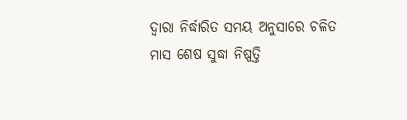ଦ୍ୱାରା ନିର୍ଦ୍ଧାରିତ ସମୟ ଅନୁସାରେ ଚଳିତ ମାସ ଶେଷ ସୁଦ୍ଧା ନିଷ୍ପତ୍ତି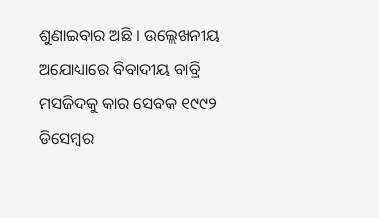ଶୁଣାଇବାର ଅଛି । ଉଲ୍ଲେଖନୀୟ ଅଯୋଧ୍ୟାରେ ବିବାଦୀୟ ବାବ୍ରି ମସଜିଦକୁ କାର ସେବକ ୧୯୯୨ ଡିସେମ୍ବର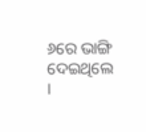୬ରେ ଭାଙ୍ଗି ଦେଇଥିଲେ ।